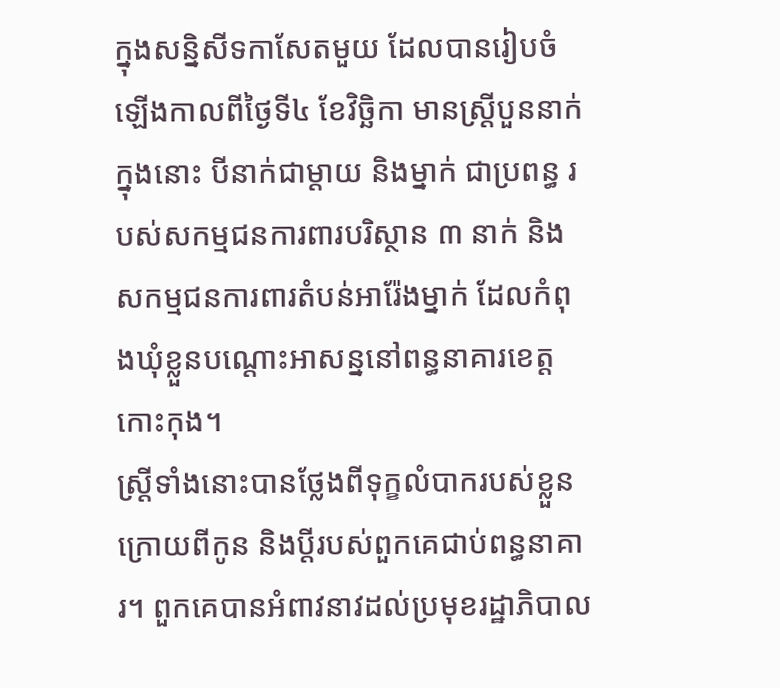ក្នុងសន្និសីទកាសែតមួយ ដែលបានរៀបចំឡើងកាលពីថ្ងៃទី៤ ខែវិច្ឆិកា មានស្រ្តីបួននាក់ ក្នុងនោះ បីនាក់ជាម្តាយ និងម្នាក់ ជាប្រពន្ធ របស់សកម្មជនការពារបរិស្ថាន ៣ នាក់ និងសកម្មជនការពារតំបន់អារ៉ែងម្នាក់ ដែលកំពុងឃុំខ្លួនបណ្តោះអាសន្ននៅពន្ធនាគារខេត្តកោះកុង។
ស្ត្រីទាំងនោះបានថ្លែងពីទុក្ខលំបាករបស់ខ្លួន ក្រោយពីកូន និងប្តីរបស់ពួកគេជាប់ពន្ធនាគារ។ ពួកគេបានអំពាវនាវដល់ប្រមុខរដ្ឋាភិបាល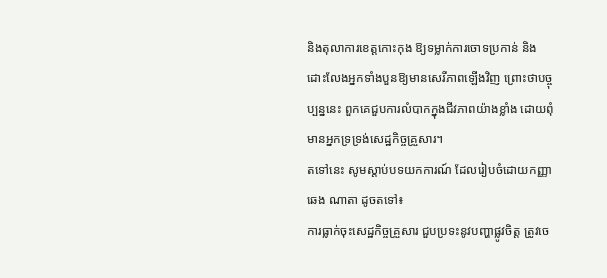និងតុលាការខេត្តកោះកុង ឱ្យទម្លាក់ការចោទប្រកាន់ និងដោះលែងអ្នកទាំងបួនឱ្យមានសេរីភាពឡើងវិញ ព្រោះថាបច្ចុប្បន្ននេះ ពួកគេជួបការលំបាកក្នុងជីវភាពយ៉ាងខ្លាំង ដោយពុំមានអ្នកទ្រទ្រង់សេដ្ឋកិច្ចគ្រួសារ។
តទៅនេះ សូមស្តាប់បទយកការណ៍ ដែលរៀបចំដោយកញ្ញា ឆេង ណាតា ដូចតទៅ៖
ការធ្លាក់ចុះសេដ្ឋកិច្ចគ្រួសារ ជួបប្រទះនូវបញ្ហាផ្លូវចិត្ត ត្រូវចេ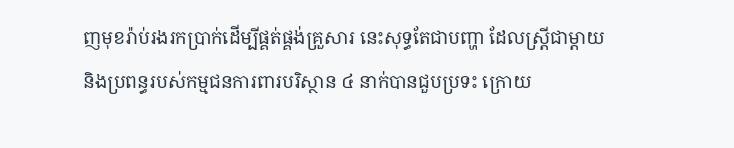ញមុខរ៉ាប់រងរកប្រាក់ដើម្បីផ្គត់ផ្គង់គ្រួសារ នេះសុទ្ធតែជាបញ្ហា ដែលស្រី្តជាម្តាយ និងប្រពន្ធរបស់កម្មជនការពារបរិស្ថាន ៤ នាក់បានជួបប្រទះ ក្រោយ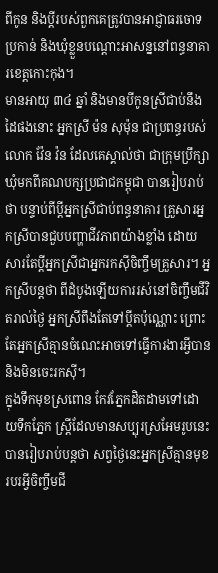ពីកូន និងប្តីរបស់ពួកគេត្រូវបានអាជ្ញាធរចោទប្រកាន់ និងឃុំខ្លួនបណ្តោះអាសន្ននៅពន្ធនាគារខេត្តកោះកុង។
មានអាយុ ៣៤ ឆ្នាំ និងមានបីកូនស្រីជាប់នឹងដៃផងនោះ អ្នកស្រី ម៉ន សុម៉ុន ជាប្រពន្ធរបស់លោក វ៉ែន វ៉ន ដែលគេស្គាល់ថា ជាក្រុមប្រឹក្សាឃុំមកពីគណបក្សប្រជាជកម្ពុជា បានរៀបរាប់ថា បន្ទាប់ពីប្តីអ្នកស្រីជាប់ពន្ធនាគារ គ្រួសារអ្នកស្រីបានជួបបញ្ហាជីវភាពយ៉ាងខ្លាំង ដោយសារតែប្តីអ្នកស្រីជាអ្នករកស៊ីចិញ្ចឹមគ្រួសារ។ អ្នកស្រីបន្តថា ពីដំបូងឡើយការរស់នៅចិញ្ចឹមជីវិតរាល់ថ្ងៃ អ្នកស្រីពឹងតែទៅប្តីតប៉ុណ្ណោះ ព្រោះតែអ្នកស្រីគ្មានចំណេះអាចទៅធ្វើការងារអ្វីបាន និងមិនចេះរកស៊ី។
ក្នុងទឹកមុខស្រពោន កែវភ្នែកដិតដាមទៅដោយទឹកភ្នែក ស្រ្តីដែលមានសប្បុរស្រអែមរូបនេះ បានរៀបរាប់បន្តថា សព្វថ្ងៃនេះអ្នកស្រីគ្មានមុខរបរអ្វីចិញ្ចឹមជី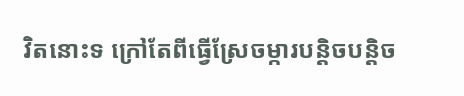វិតនោះទ ក្រៅតែពីធ្វើស្រែចម្ការបន្តិចបន្តិច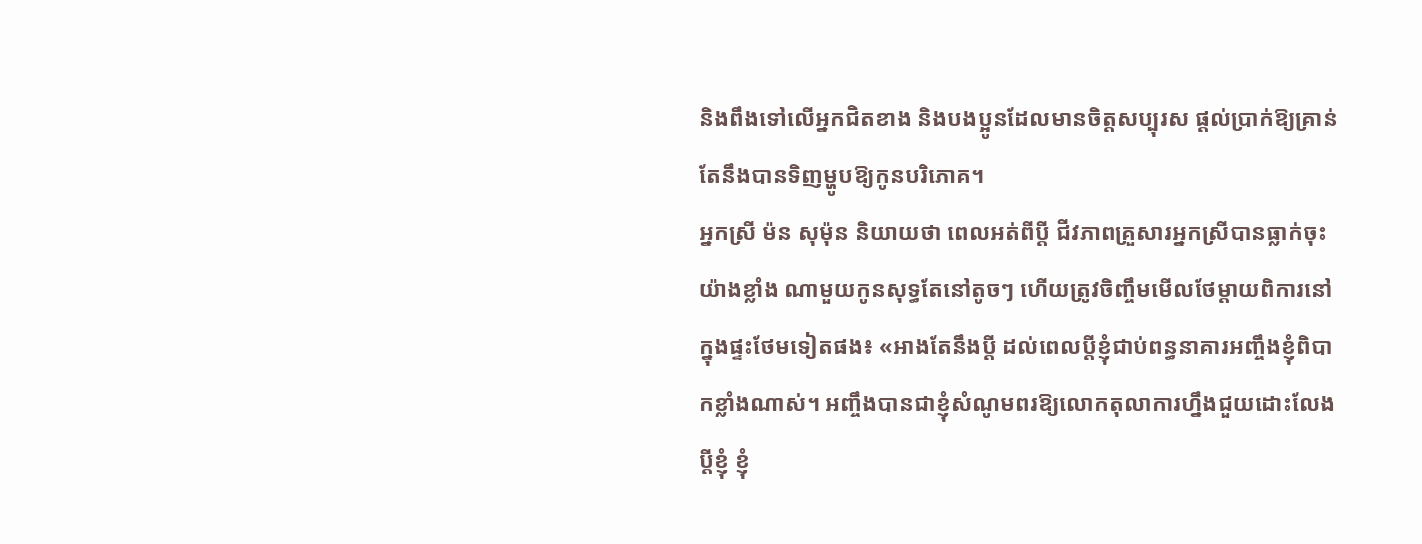និងពឹងទៅលើអ្នកជិតខាង និងបងប្អូនដែលមានចិត្តសប្បុរស ផ្តល់ប្រាក់ឱ្យគ្រាន់តែនឹងបានទិញម្ហូបឱ្យកូនបរិភោគ។
អ្នកស្រី ម៉ន សុម៉ុន និយាយថា ពេលអត់ពីប្តី ជីវភាពគ្រួសារអ្នកស្រីបានធ្លាក់ចុះយ៉ាងខ្លាំង ណាមួយកូនសុទ្ធតែនៅតូចៗ ហើយត្រូវចិញ្ចឹមមើលថែម្តាយពិការនៅក្នុងផ្ទះថែមទៀតផង៖ «អាងតែនឹងប្តី ដល់ពេលប្តីខ្ញុំជាប់ពន្ធនាគារអញ្ចឹងខ្ញុំពិបាកខ្លាំងណាស់។ អញ្ចឹងបានជាខ្ញុំសំណូមពរឱ្យលោកតុលាការហ្នឹងជួយដោះលែងប្តីខ្ញុំ ខ្ញុំ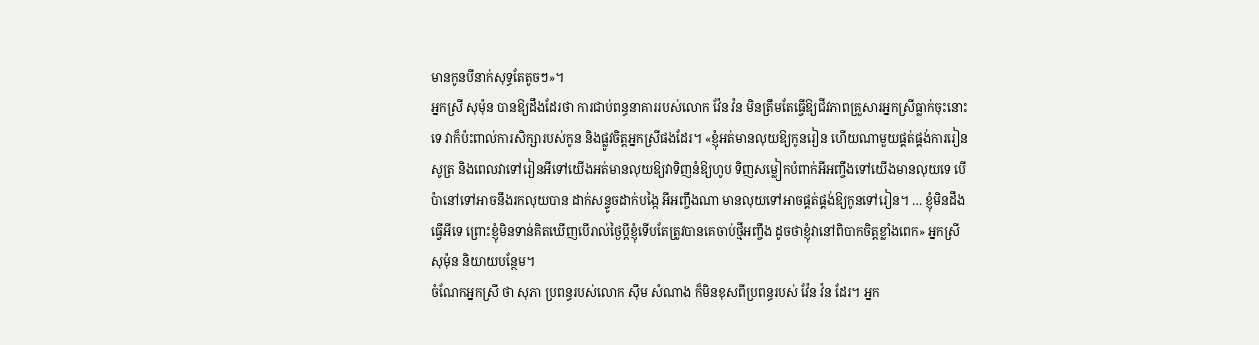មានកូនបីនាក់សុទ្ធតែតូចៗ»។
អ្នកស្រី សុម៉ុន បានឱ្យដឹងដែរថា ការជាប់ពន្ធនាគាររបស់លោក វ៉ែន វ៉ន មិនត្រឹមតែធ្វើឱ្យជីវភាពគ្រួសារអ្នកស្រីធ្លាក់ចុះនោះទេ វាក៏ប៉ះពាល់ការសិក្សារបស់កូន និងផ្លូវចិត្តអ្នកស្រីផងដែរ។ «ខ្ញុំអត់មានលុយឱ្យកូនរៀន ហើយណាមួយផ្គត់ផ្គង់ការរៀនសូត្រ និងពេលវាទៅរៀនអីទៅយើងអត់មានលុយឱ្យវាទិញនំឱ្យហូប ទិញសម្លៀកបំពាក់អីអញ្ចឹងទៅយើងមានលុយទេ បើប៉ានៅទៅអាចនឹងរកលុយបាន ដាក់សន្ទូចដាក់បង្កៃ អីអញ្ចឹងណា មានលុយទៅអាចផ្គត់ផ្គង់ឱ្យកូនទៅរៀន។ … ខ្ញុំមិនដឹងធ្វើអីទេ ព្រោះខ្ញុំមិនទាន់គិតឃើញបើរាល់ថ្ងៃប្តីខ្ញុំទើបតែត្រូវបានគេចាប់ថ្មីអញ្ចឹង ដូចថាខ្ញុំវានៅពិបាកចិត្តខ្លាំងពេក» អ្នកស្រី សុម៉ុន និយាយបន្ថែម។
ចំណែកអ្នកស្រី ថា សុភា ប្រពន្ធរបស់លោក ស៊ឹម សំណាង ក៏មិនខុសពីប្រពន្ធរបស់ វ៉ែន វ៉ន ដែរ។ អ្នក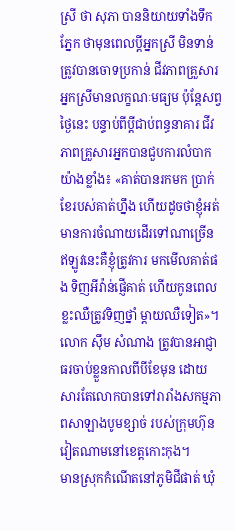ស្រី ថា សុភា បាននិយាយទាំងទឹកភ្នែក ថាមុនពេលប្តីអ្នកស្រី មិនទាន់ត្រូវបានចោទប្រកាន់ ជីវភាពគ្រួសារអ្នកស្រីមានលក្ខណៈមធ្យម ប៉ុន្តែសព្វថ្ងៃនេះ បន្ទាប់ពីប្តីជាប់ពន្ធនាគារ ជីវភាពគ្រួសារអ្នកបានជួបការលំបាកយ៉ាងខ្លាំង៖ «គាត់បានរកមក ប្រាក់ខែរបស់គាត់ហ្នឹង ហើយដូចថាខ្ញុំអត់មានការចំណាយដើរទៅណាច្រើន ឥឡូវនេះគឺខ្ញុំត្រូវការ មកមើលគាត់ផង ទិញអីវ៉ាន់ផ្ញើគាត់ ហើយកូនពេលខ្លះឈឺត្រូវទិញថ្នាំ ម្តាយឈឺទៀត»។
លោក ស៊ឹម សំណាង ត្រូវបានអាជ្ញាធរចាប់ខ្លួនកាលពីបីខែមុន ដោយសារតែលោកបានទៅរារាំងសកម្មភាពសាឡាងបូមខ្សាច់ របស់ក្រុមហ៊ុនវៀតណាមនៅខេត្តកោះកុង។
មានស្រុកកំណើតនៅភូមិជីផាត់ ឃុំ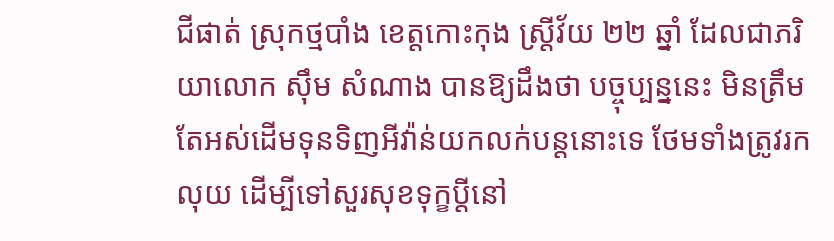ជីផាត់ ស្រុកថ្មបាំង ខេត្តកោះកុង ស្រ្តីវ័យ ២២ ឆ្នាំ ដែលជាភរិយាលោក ស៊ឹម សំណាង បានឱ្យដឹងថា បច្ចុប្បន្ននេះ មិនត្រឹមតែអស់ដើមទុនទិញអីវ៉ាន់យកលក់បន្តនោះទេ ថែមទាំងត្រូវរកលុយ ដើម្បីទៅសួរសុខទុក្ខប្តីនៅ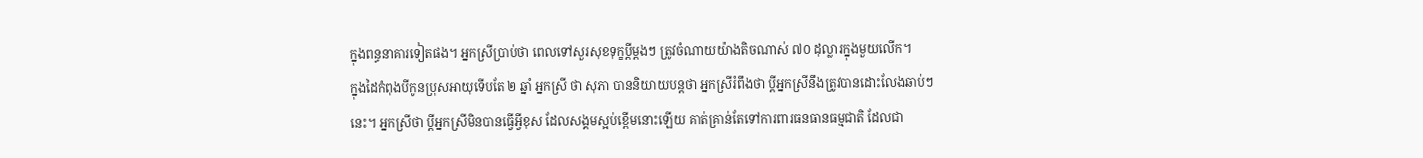ក្នុងពន្ធនាគារទៀតផង។ អ្នកស្រីប្រាប់ថា ពេលទៅសួរសុខទុក្ខប្តីម្តងៗ ត្រូវចំណាយយ៉ាងតិចណាស់ ៧០ ដុល្លារក្នុងមួយលើក។
ក្នុងដៃកំពុងបីកូនប្រុសអាយុទើបតែ ២ ឆ្នាំ អ្នកស្រី ថា សុភា បាននិយាយបន្តថា អ្នកស្រីរំពឹងថា ប្តីអ្នកស្រីនឹងត្រូវបានដោះលែងឆាប់ៗនេះ។ អ្នកស្រីថា ប្តីអ្នកស្រីមិនបានធ្វើអ្វីខុស ដែលសង្គមស្អប់ខ្ពើមនោះឡើយ គាត់គា្រន់តែទៅការពារធនធានធម្មជាតិ ដែលជា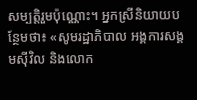សម្បត្តិរួមប៉ុណ្ណោះ។ អ្នកស្រីនិយាយបន្ថែមថា៖ «សូមរដ្ឋាភិបាល អង្គការសង្គមស៊ីវិល និងលោក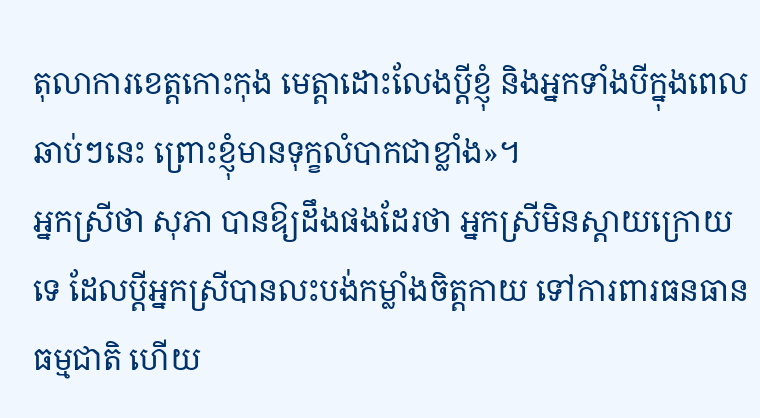តុលាការខេត្តកោះកុង មេត្តាដោះលែងប្តីខ្ញុំ និងអ្នកទាំងបីក្នុងពេលឆាប់ៗនេះ ព្រោះខ្ញុំមានទុក្ខលំបាកជាខ្លាំង»។
អ្នកស្រីថា សុភា បានឱ្យដឹងផងដែរថា អ្នកស្រីមិនស្តាយក្រោយទេ ដែលប្តីអ្នកស្រីបានលះបង់កម្លាំងចិត្តកាយ ទៅការពារធនធានធម្មជាតិ ហើយ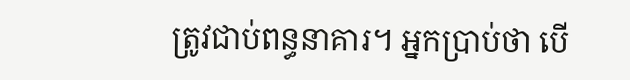ត្រូវជាប់ពន្ធនាគារ។ អ្នកប្រាប់ថា បើ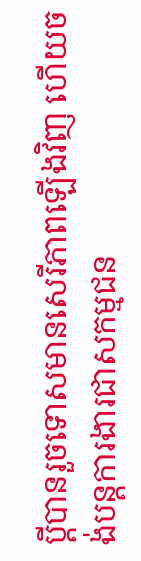ប្តីបានរួចទោសមានសេរីភាពឡើងវិញ ហើយចង់បន្តការងារជាសកម្មជន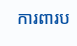ការពារប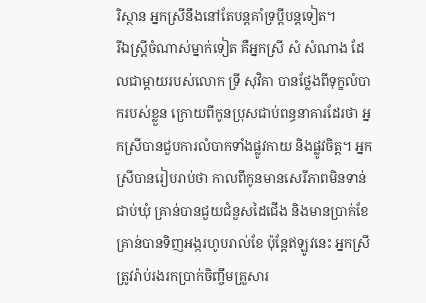រិស្ថាន អ្នកស្រីនឹងនៅតែបន្តគាំទ្រប្តីបន្តទៀត។
រីឯស្រ្តីចំណាស់ម្នាក់ទៀត គឺអ្នកស្រី សំ សំណាង ដែលជាម្តាយរបស់លោក ទ្រី សុវិគា បានថ្លែងពីទុក្ខលំបាករបស់ខ្លួន ក្រោយពីកូនប្រុសជាប់ពន្ធនាគារដែរថា អ្នកស្រីបានជួបការលំបាកទាំងផ្លូវកាយ និងផ្លូវចិត្ត។ អ្នកស្រីបានរៀបរាប់ថា កាលពីកូនមានសេរីភាពមិនទាន់ជាប់ឃុំ គ្រាន់បានជួយជំនួសដៃជើង និងមានប្រាក់ខែ គ្រាន់បានទិញអង្ករហូបរាល់ខែ ប៉ុន្តែឥឡូវនេះ អ្នកស្រីត្រូវរ៉ាប់រងរកប្រាក់ចិញ្ចឹមគ្រួសារ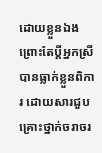ដោយខ្លួនឯង ព្រោះតែប្តីអ្នកស្រីបានធ្លាក់ខ្លួនពិការ ដោយសារជួបគ្រោះថ្នាក់ចរាចរ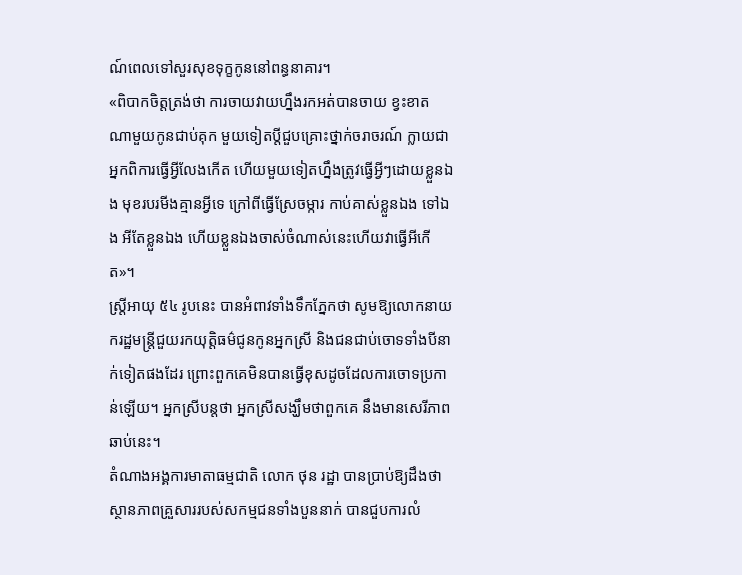ណ៍ពេលទៅសួរសុខទុក្ខកូននៅពន្ធនាគារ។
«ពិបាកចិត្តត្រង់ថា ការចាយវាយហ្នឹងរកអត់បានចាយ ខ្វះខាត ណាមួយកូនជាប់គុក មួយទៀតប្តីជួបគ្រោះថ្នាក់ចរាចរណ៍ ក្លាយជាអ្នកពិការធ្វើអ្វីលែងកើត ហើយមួយទៀតហ្នឹងត្រូវធ្វើអ្វីៗដោយខ្លួនឯង មុខរបរមីងគ្មានអ្វីទេ ក្រៅពីធ្វើស្រែចម្ការ កាប់គាស់ខ្លួនឯង ទៅឯង អីតែខ្លួនឯង ហើយខ្លួនឯងចាស់ចំណាស់នេះហើយវាធ្វើអីកើត»។
ស្រ្តីអាយុ ៥៤ រូបនេះ បានអំពាវទាំងទឹកភ្នែកថា សូមឱ្យលោកនាយករដ្ឋមន្រ្តីជួយរកយុត្តិធម៌ជូនកូនអ្នកស្រី និងជនជាប់ចោទទាំងបីនាក់ទៀតផងដែរ ព្រោះពួកគេមិនបានធ្វើខុសដូចដែលការចោទប្រកាន់ឡើយ។ អ្នកស្រីបន្តថា អ្នកស្រីសង្ឃឹមថាពួកគេ នឹងមានសេរីភាពឆាប់នេះ។
តំណាងអង្គការមាតាធម្មជាតិ លោក ថុន រដ្ឋា បានប្រាប់ឱ្យដឹងថា ស្ថានភាពគ្រួសាររបស់សកម្មជនទាំងបួននាក់ បានជួបការលំ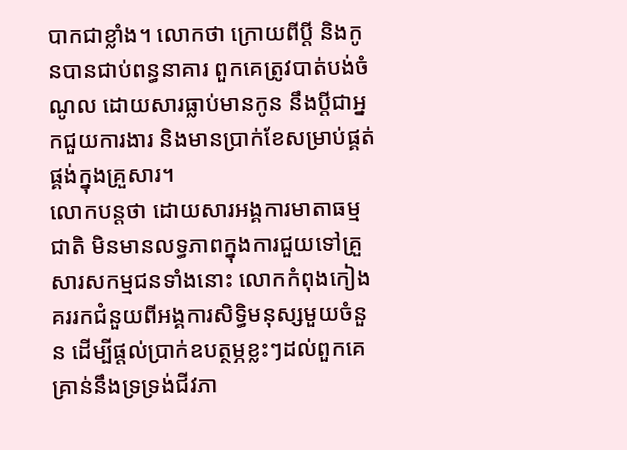បាកជាខ្លាំង។ លោកថា ក្រោយពីប្តី និងកូនបានជាប់ពន្ធនាគារ ពួកគេត្រូវបាត់បង់ចំណូល ដោយសារធ្លាប់មានកូន នឹងប្តីជាអ្នកជួយការងារ និងមានប្រាក់ខែសម្រាប់ផ្គត់ផ្គង់ក្នុងគ្រួសារ។
លោកបន្តថា ដោយសារអង្គការមាតាធម្មជាតិ មិនមានលទ្ធភាពក្នុងការជួយទៅគ្រួសារសកម្មជនទាំងនោះ លោកកំពុងកៀងគររកជំនួយពីអង្គការសិទ្ធិមនុស្សមួយចំនួន ដើម្បីផ្តល់ប្រាក់ឧបត្ថម្ភខ្លះៗដល់ពួកគេគ្រាន់នឹងទ្រទ្រង់ជីវភា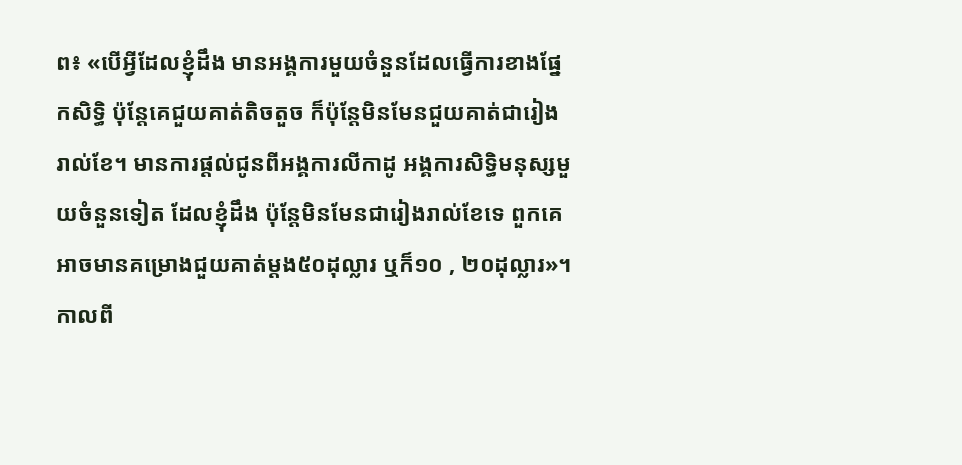ព៖ «បើអ្វីដែលខ្ញុំដឹង មានអង្គការមួយចំនួនដែលធ្វើការខាងផ្នែកសិទ្ធិ ប៉ុន្តែគេជួយគាត់តិចតួច ក៏ប៉ុន្តែមិនមែនជួយគាត់ជារៀងរាល់ខែ។ មានការផ្តល់ជូនពីអង្គការលីកាដូ អង្គការសិទ្ធិមនុស្សមួយចំនួនទៀត ដែលខ្ញុំដឹង ប៉ុន្តែមិនមែនជារៀងរាល់ខែទេ ពួកគេអាចមានគម្រោងជួយគាត់ម្តង៥០ដុល្លារ ឬក៏១០ , ២០ដុល្លារ»។
កាលពី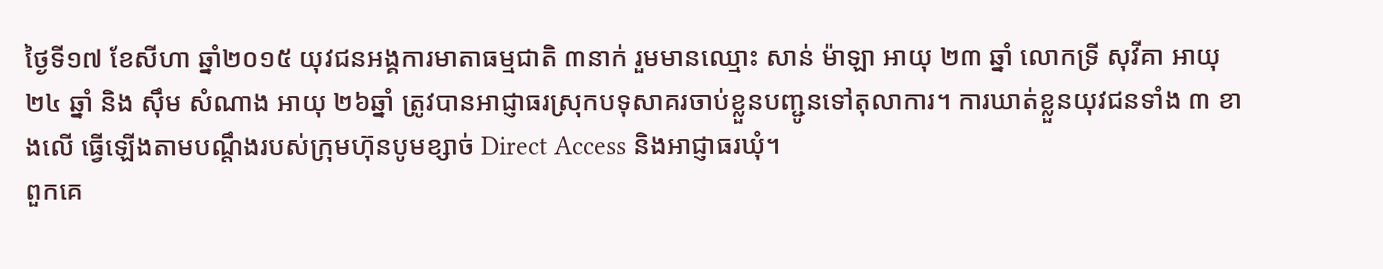ថ្ងៃទី១៧ ខែសីហា ឆ្នាំ២០១៥ យុវជនអង្គការមាតាធម្មជាតិ ៣នាក់ រួមមានឈ្មោះ សាន់ ម៉ាឡា អាយុ ២៣ ឆ្នាំ លោកទ្រី សុវីគា អាយុ ២៤ ឆ្នាំ និង ស៊ឹម សំណាង អាយុ ២៦ឆ្នាំ ត្រូវបានអាជ្ញាធរស្រុកបទុសាគរចាប់ខ្លួនបញ្ជូនទៅតុលាការ។ ការឃាត់ខ្លួនយុវជនទាំង ៣ ខាងលើ ធ្វើឡើងតាមបណ្តឹងរបស់ក្រុមហ៊ុនបូមខ្សាច់ Direct Access និងអាជ្ញាធរឃុំ។
ពួកគេ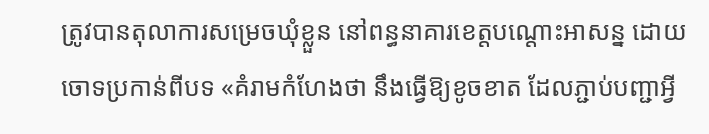ត្រូវបានតុលាការសម្រេចឃុំខ្លួន នៅពន្ធនាគារខេត្តបណ្តោះអាសន្ន ដោយចោទប្រកាន់ពីបទ «គំរាមកំហែងថា នឹងធ្វើឱ្យខូចខាត ដែលភ្ជាប់បញ្ជាអ្វី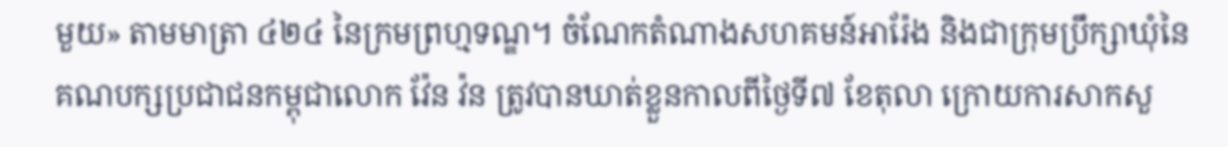មួយ» តាមមាត្រា ៤២៤ នៃក្រមព្រហ្មទណ្ឌ។ ចំណែកតំណាងសហគមន៍អារ៉ែង និងជាក្រុមប្រឹក្សាឃុំនៃគណបក្សប្រជាជនកម្ពុជាលោក វ៉ែន វ៉ន ត្រូវបានឃាត់ខ្លួនកាលពីថ្ងៃទី៧ ខែតុលា ក្រោយការសាកសួ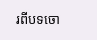រពីបទចោ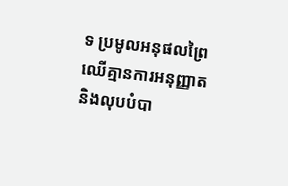ទ ប្រមូលអនុផលព្រៃឈើគ្មានការអនុញ្ញាត និងលុបបំបា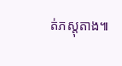ត់ភស្តុតាង៕